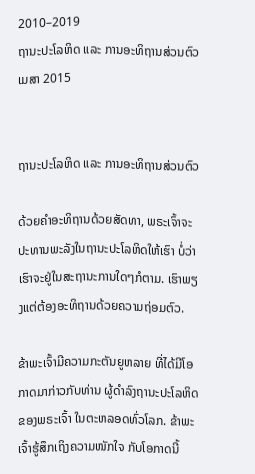2010–2019
ຖານະປະໂລຫິດ ແລະ ການອະທິຖານສ່ວນຕົວ
ເມສາ 2015


ຖານະປະໂລຫິດ ແລະ ການອະທິຖານສ່ວນຕົວ

ດ້ວຍຄຳອະທິຖານດ້ວຍສັດທາ, ພຣະເຈົ້າຈະປະທານພະລັງໃນຖານະປະໂລຫິດໃຫ້ເຮົາ ບໍ່ວ່າເຮົາຈະຢູ່ໃນສະຖານະການໃດໆກໍຕາມ. ເຮົາພຽງແຕ່ຕ້ອງອະທິຖານດ້ວຍຄວາມຖ່ອມຕົວ.

ຂ້າພະເຈົ້າມີຄວາມກະຕັນຍູຫລາຍ ທີ່ໄດ້ມີໂອກາດມາກ່າວກັບທ່ານ ຜູ້ດຳລົງຖານະປະໂລຫິດຂອງພຣະເຈົ້າ ໃນຕະຫລອດທົ່ວໂລກ. ຂ້າພະເຈົ້າຮູ້ສຶກເຖິງຄວາມໜັກໃຈ ກັບໂອກາດນີ້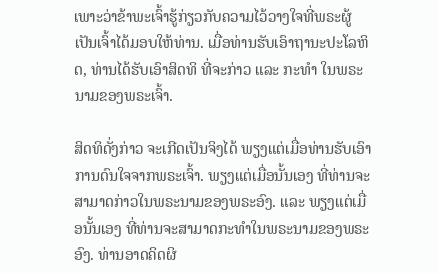ເພາະວ່າຂ້າພະເຈົ້າຮູ້ກ່ຽວກັບຄວາມໄວ້ວາງໃຈທີ່ພຣະຜູ້ເປັນເຈົ້າໄດ້ມອບໃຫ້ທ່ານ. ເມື່ອທ່ານຮັບເອົາຖານະປະໂລຫິດ, ທ່ານໄດ້ຮັບເອົາສິດທິ ທີ່ຈະກ່າວ ແລະ ກະທຳ ໃນພຣະນາມຂອງພຣະເຈົ້າ.

ສິດທິດັ່ງກ່າວ ຈະເກີດເປັນຈິງໄດ້ ພຽງແຕ່ເມື່ອທ່ານຮັບເອົາການດົນໃຈຈາກພຣະເຈົ້າ. ພຽງແຕ່ເມື່ອນັ້ນເອງ ທີ່ທ່ານຈະສາມາດກ່າວໃນພຣະນາມຂອງພຣະອົງ. ແລະ ພຽງແຕ່ເມື່ອນັ້ນເອງ ທີ່ທ່ານຈະສາມາດກະທຳໃນພຣະນາມຂອງພຣະອົງ. ທ່ານອາດຄິດຜິ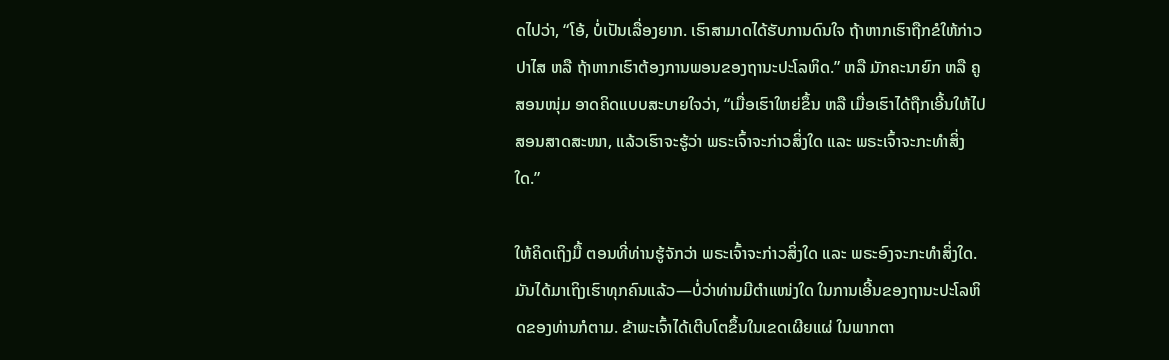ດໄປວ່າ, “ໂອ້, ບໍ່ເປັນເລື່ອງຍາກ. ເຮົາສາມາດໄດ້ຮັບການດົນໃຈ ຖ້າຫາກເຮົາຖືກຂໍໃຫ້ກ່າວປາໄສ ຫລື ຖ້າຫາກເຮົາຕ້ອງການພອນຂອງຖານະປະໂລຫິດ.” ຫລື ມັກຄະນາຍົກ ຫລື ຄູສອນໜຸ່ມ ອາດຄິດແບບສະບາຍໃຈວ່າ, “ເມື່ອເຮົາໃຫຍ່ຂຶ້ນ ຫລື ເມື່ອເຮົາໄດ້ຖືກເອີ້ນໃຫ້ໄປສອນສາດສະໜາ, ແລ້ວເຮົາຈະຮູ້ວ່າ ພຣະເຈົ້າຈະກ່າວສິ່ງໃດ ແລະ ພຣະເຈົ້າຈະກະທຳສິ່ງໃດ.”

ໃຫ້ຄິດເຖິງມື້ ຕອນທີ່ທ່ານຮູ້ຈັກວ່າ ພຣະເຈົ້າຈະກ່າວສິ່ງໃດ ແລະ ພຣະອົງຈະກະທຳສິ່ງໃດ. ມັນໄດ້ມາເຖິງເຮົາທຸກຄົນແລ້ວ—ບໍ່ວ່າທ່ານມີຕຳແໜ່ງໃດ ໃນການເອີ້ນຂອງຖານະປະໂລຫິດຂອງທ່ານກໍຕາມ. ຂ້າພະເຈົ້າໄດ້ເຕີບໂຕຂຶ້ນໃນເຂດເຜີຍແຜ່ ໃນພາກຕາ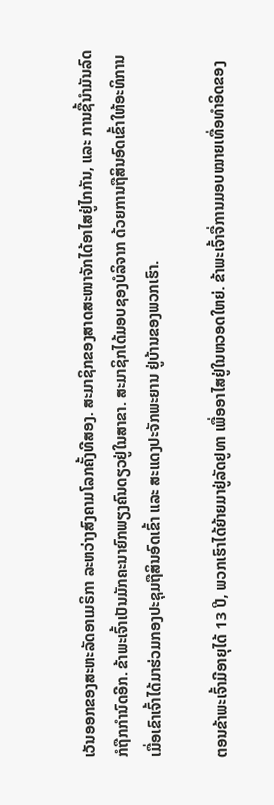ເວັນອອກຂອງສະຫະລັດອາເມຣິກາ ລະຫວ່າງສົງຄາມໂລກຄັ້ງທີສອງ. ສະມາຊິກຂອງສາດສະໜາຈັກໄດ້ອາໄສຢູ່ໄກກັນ, ແລະ ການຊື້ນຳມັນລົດກໍຖືກກຳນົດອີກ. ຂ້າພະເຈົ້າເປັນມັກຄະນາຍົກພຽງຄົນດຽວຢູ່ໃນສາຂາ. ສະມາຊິກໄດ້ມອບຊອງບໍລິຈາກ ດ້ວຍການຖືສິນອົດເຂົ້າໃຫ້ອະທິການ ເມື່ອເຂົາເຈົ້າໄດ້ມາຮ່ວມກອງປະຊຸມຖືສິນອົດເຂົ້າ ແລະ ສະແດງປະຈັກພະຍານ ຢູ່ບ້ານຂອງພວກເຮົາ.

ຕອນຂ້າພະເຈົ້າມີອາຍຸໄດ້ 13 ປີ, ພວກເຮົາໄດ້ຍ້າຍມາຢູ່ລັດຢູທາ ເພື່ອອາໄສຢູ່ໃນຫວອດໃຫຍ່. ຂ້າພະເຈົ້າຈື່ການມອບໝາຍເທື່ອທຳອິດຂອງ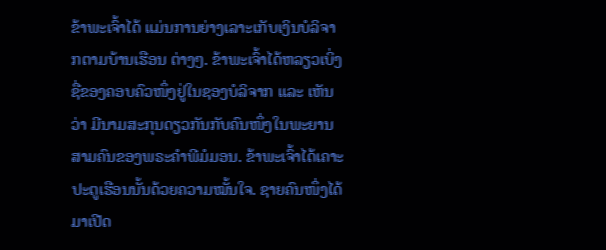ຂ້າພະເຈົ້າໄດ້ ແມ່ນການຍ່າງເລາະເກັບເງິນບໍລິຈາກຕາມບ້ານເຮືອນ ຕ່າງໆ. ຂ້າພະເຈົ້າໄດ້ຫລຽວເບິ່ງຊື່ຂອງຄອບຄົວໜຶ່ງຢູ່ໃນຊອງບໍລິຈາກ ແລະ ເຫັນວ່າ ມີນາມສະກຸນດຽວກັນກັບຄົນໜຶ່ງໃນພະຍານສາມຄົນຂອງພຣະຄຳພີມໍມອນ. ຂ້າພະເຈົ້າໄດ້ເຄາະປະຕູເຮືອນນັ້ນດ້ວຍຄວາມໝັ້ນໃຈ. ຊາຍຄົນໜຶ່ງໄດ້ມາເປີດ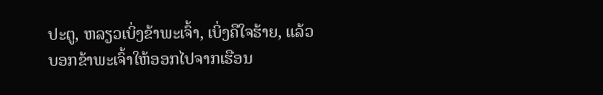ປະຕູ, ຫລຽວເບິ່ງຂ້າພະເຈົ້າ, ເບິ່ງຄືໃຈຮ້າຍ, ແລ້ວບອກຂ້າພະເຈົ້າໃຫ້ອອກໄປຈາກເຮືອນ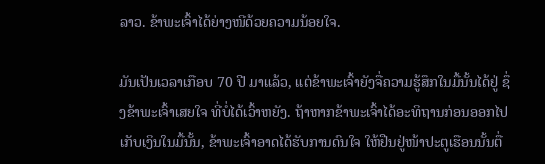ລາວ. ຂ້າພະເຈົ້າໄດ້ຍ່າງໜີດ້ວຍຄວາມນ້ອຍໃຈ.

ມັນເປັນເວລາເກືອບ 70 ປີ ມາແລ້ວ, ແຕ່ຂ້າພະເຈົ້າຍັງຈື່ຄວາມຮູ້ສຶກໃນມື້ນັ້ນໄດ້ຢູ່ ຊຶ່ງຂ້າພະເຈົ້າເສຍໃຈ ທີ່ບໍ່ໄດ້ເວົ້າຫຍັງ. ຖ້າຫາກຂ້າພະເຈົ້າໄດ້ອະທິຖານກ່ອນອອກໄປເກັບເງິນໃນມື້ນັ້ນ, ຂ້າພະເຈົ້າອາດໄດ້ຮັບການດົນໃຈ ໃຫ້ຢືນຢູ່ໜ້າປະຕູເຮືອນນັ້ນຕື່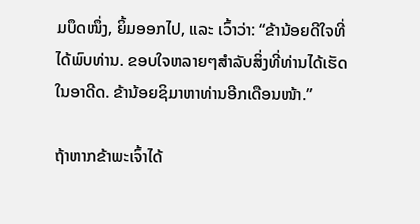ມບຶດໜຶ່ງ, ຍິ້ມອອກໄປ, ແລະ ເວົ້າວ່າ: “ຂ້ານ້ອຍດີໃຈທີ່ໄດ້ພົບທ່ານ. ຂອບໃຈຫລາຍໆສຳລັບສິ່ງທີ່ທ່ານໄດ້ເຮັດໃນອາດີດ. ຂ້ານ້ອຍຊິມາຫາທ່ານອີກເດືອນໜ້າ.”

ຖ້າຫາກຂ້າພະເຈົ້າໄດ້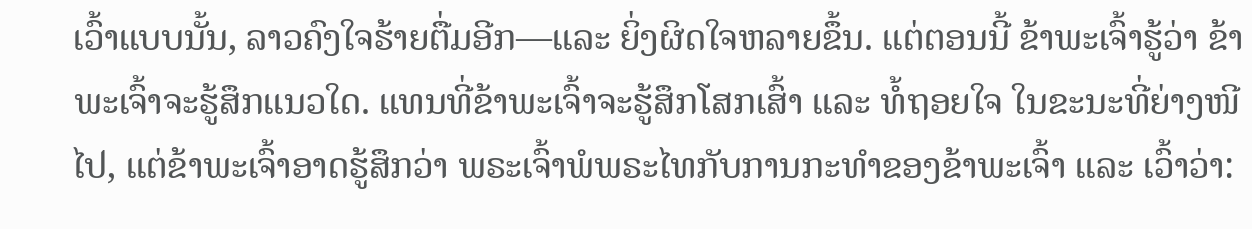ເວົ້າແບບນັ້ນ, ລາວຄົງໃຈຮ້າຍຕື່ມອີກ—ແລະ ຍິ່ງຜິດໃຈຫລາຍຂຶ້ນ. ແຕ່ຕອນນີ້ ຂ້າພະເຈົ້າຮູ້ວ່າ ຂ້າພະເຈົ້າຈະຮູ້ສຶກແນວໃດ. ແທນທີ່ຂ້າພະເຈົ້າຈະຮູ້ສຶກໂສກເສົ້າ ແລະ ທໍ້ຖອຍໃຈ ໃນຂະນະທີ່ຍ່າງໜີໄປ, ແຕ່ຂ້າພະເຈົ້າອາດຮູ້ສຶກວ່າ ພຣະເຈົ້າພໍພຣະໄທກັບການກະທຳຂອງຂ້າພະເຈົ້າ ແລະ ເວົ້າວ່າ: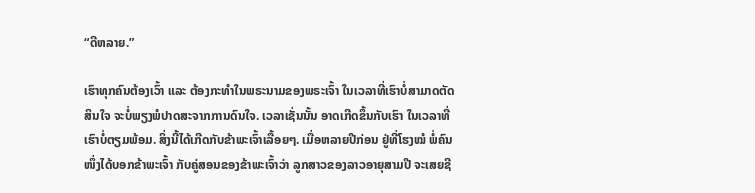“ດີຫລາຍ.”

ເຮົາທຸກຄົນຕ້ອງເວົ້າ ແລະ ຕ້ອງກະທຳໃນພຣະນາມຂອງພຣະເຈົ້າ ໃນເວລາທີ່ເຮົາບໍ່ສາມາດຕັດສິນໃຈ ຈະບໍ່ພຽງພໍປາດສະຈາກການດົນໃຈ. ເວລາເຊັ່ນນັ້ນ ອາດເກີດຂຶ້ນກັບເຮົາ ໃນເວລາທີ່ເຮົາບໍ່ຕຽມພ້ອມ. ສິ່ງນີ້ໄດ້ເກີດກັບຂ້າພະເຈົ້າເລື້ອຍໆ. ເມື່ອຫລາຍປີກ່ອນ ຢູ່ທີ່ໂຮງໝໍ ພໍ່ຄົນໜຶ່ງໄດ້ບອກຂ້າພະເຈົ້າ ກັບຄູ່ສອນຂອງຂ້າພະເຈົ້າວ່າ ລູກສາວຂອງລາວອາຍຸສາມປີ ຈະເສຍຊີ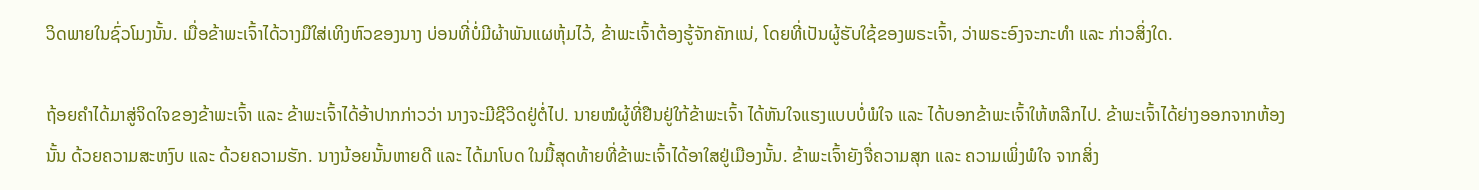ວິດພາຍໃນຊົ່ວໂມງນັ້ນ. ເມື່ອຂ້າພະເຈົ້າໄດ້ວາງມືໃສ່ເທິງຫົວຂອງນາງ ບ່ອນທີ່ບໍ່ມີຜ້າພັນແຜຫຸ້ມໄວ້, ຂ້າພະເຈົ້າຕ້ອງຮູ້ຈັກຄັກແນ່, ໂດຍທີ່ເປັນຜູ້ຮັບໃຊ້ຂອງພຣະເຈົ້າ, ວ່າພຣະອົງຈະກະທຳ ແລະ ກ່າວສິ່ງໃດ.

ຖ້ອຍຄຳໄດ້ມາສູ່ຈິດໃຈຂອງຂ້າພະເຈົ້າ ແລະ ຂ້າພະເຈົ້າໄດ້ອ້າປາກກ່າວວ່າ ນາງຈະມີຊີວິດຢູ່ຕໍ່ໄປ. ນາຍໝໍຜູ້ທີ່ຢືນຢູ່ໃກ້ຂ້າພະເຈົ້າ ໄດ້ຫັນໃຈແຮງແບບບໍ່ພໍໃຈ ແລະ ໄດ້ບອກຂ້າພະເຈົ້າໃຫ້ຫລີກໄປ. ຂ້າພະເຈົ້າໄດ້ຍ່າງອອກຈາກຫ້ອງນັ້ນ ດ້ວຍຄວາມສະຫງົບ ແລະ ດ້ວຍຄວາມຮັກ. ນາງນ້ອຍນັ້ນຫາຍດີ ແລະ ໄດ້ມາໂບດ ໃນມື້ສຸດທ້າຍທີ່ຂ້າພະເຈົ້າໄດ້ອາໃສຢູ່ເມືອງນັ້ນ. ຂ້າພະເຈົ້າຍັງຈື່ຄວາມສຸກ ແລະ ຄວາມເພິ່ງພໍໃຈ ຈາກສິ່ງ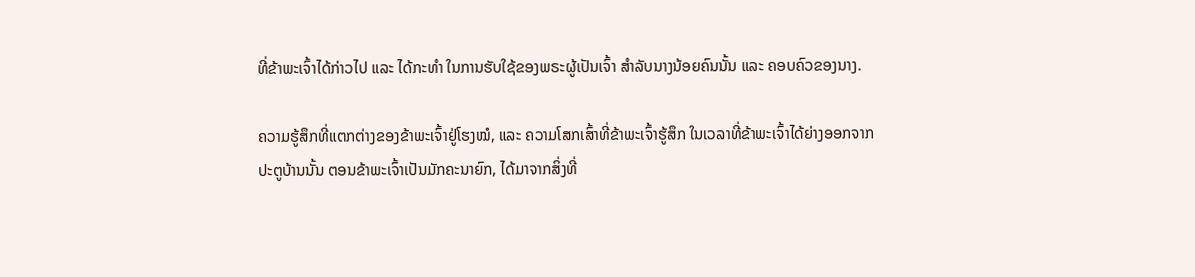ທີ່ຂ້າພະເຈົ້າໄດ້ກ່າວໄປ ແລະ ໄດ້ກະທຳ ໃນການຮັບໃຊ້ຂອງພຣະຜູ້ເປັນເຈົ້າ ສຳລັບນາງນ້ອຍຄົນນັ້ນ ແລະ ຄອບຄົວຂອງນາງ.

ຄວາມຮູ້ສຶກທີ່ແຕກຕ່າງຂອງຂ້າພະເຈົ້າຢູ່ໂຮງໝໍ, ແລະ ຄວາມໂສກເສົ້າທີ່ຂ້າພະເຈົ້າຮູ້ສຶກ ໃນເວລາທີ່ຂ້າພະເຈົ້າໄດ້ຍ່າງອອກຈາກປະຕູບ້ານນັ້ນ ຕອນຂ້າພະເຈົ້າເປັນມັກຄະນາຍົກ, ໄດ້ມາຈາກສິ່ງທີ່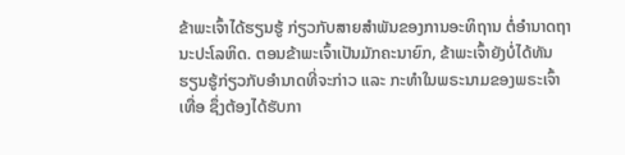ຂ້າພະເຈົ້າໄດ້ຮຽນຮູ້ ກ່ຽວກັບສາຍສຳພັນຂອງການອະທິຖານ ຕໍ່ອຳນາດຖານະປະໂລຫິດ. ຕອນຂ້າພະເຈົ້າເປັນມັກຄະນາຍົກ, ຂ້າພະເຈົ້າຍັງບໍ່ໄດ້ທັນຮຽນຮູ້ກ່ຽວກັບອຳນາດທີ່ຈະກ່າວ ແລະ ກະທຳໃນພຣະນາມຂອງພຣະເຈົ້າເທື່ອ ຊຶ່ງຕ້ອງໄດ້ຮັບກາ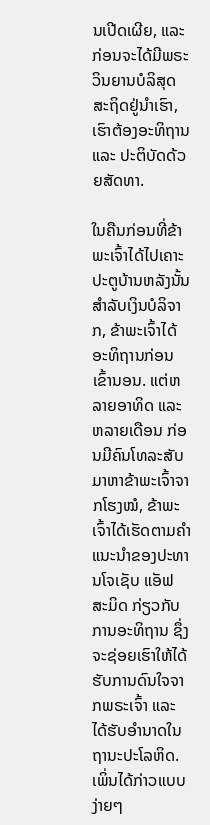ນເປີດເຜີຍ, ແລະ ກ່ອນຈະໄດ້ມີພຣະວິນຍານບໍລິສຸດສະຖິດຢູ່ນຳເຮົາ, ເຮົາຕ້ອງອະທິຖານ ແລະ ປະຕິບັດດ້ວຍສັດທາ.

ໃນຄືນກ່ອນທີ່ຂ້າພະເຈົ້າໄດ້ໄປເຄາະປະຕູບ້ານຫລັງນັ້ນສຳລັບເງິນບໍລິຈາກ, ຂ້າພະເຈົ້າໄດ້ອະທິຖານກ່ອນເຂົ້ານອນ. ແຕ່ຫລາຍອາທິດ ແລະ ຫລາຍເດືອນ ກ່ອນມີຄົນໂທລະສັບມາຫາຂ້າພະເຈົ້າຈາກໂຮງໝໍ, ຂ້າພະເຈົ້າໄດ້ເຮັດຕາມຄຳແນະນຳຂອງປະທານໂຈເຊັບ ແອັຟ ສະມິດ ກ່ຽວກັບການອະທິຖານ ຊຶ່ງຈະຊ່ອຍເຮົາໃຫ້ໄດ້ຮັບການດົນໃຈຈາກພຣະເຈົ້າ ແລະ ໄດ້ຮັບອຳນາດໃນຖານະປະໂລຫິດ. ເພິ່ນໄດ້ກ່າວແບບງ່າຍໆ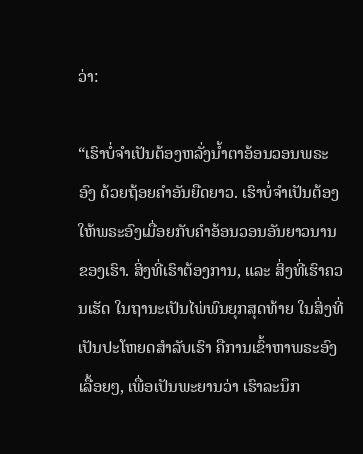ວ່າ:

“ເຮົາບໍ່ຈຳເປັນຕ້ອງຫລັ່ງນ້ຳຕາອ້ອນວອນພຣະອົງ ດ້ວຍຖ້ອຍຄຳອັນຍືດຍາວ. ເຮົາບໍ່ຈຳເປັນຕ້ອງໃຫ້ພຣະອົງເມື່ອຍກັບຄຳອ້ອນວອນອັນຍາວນານຂອງເຮົາ. ສິ່ງທີ່ເຮົາຕ້ອງການ, ແລະ ສິ່ງທີ່ເຮົາຄວນເຮັດ ໃນຖານະເປັນໄພ່ພົນຍຸກສຸດທ້າຍ ໃນສິ່ງທີ່ເປັນປະໂຫຍດສຳລັບເຮົາ ຄືການເຂົ້າຫາພຣະອົງເລື້ອຍໆ, ເພື່ອເປັນພະຍານວ່າ ເຮົາລະນຶກ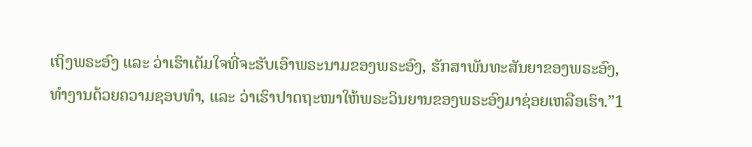ເຖິງພຣະອົງ ແລະ ວ່າເຮົາເຕັມໃຈທີ່ຈະຮັບເອົາພຣະນາມຂອງພຣະອົງ, ຮັກສາພັນທະສັນຍາຂອງພຣະອົງ, ທຳງານດ້ວຍຄວາມຊອບທຳ, ແລະ ວ່າເຮົາປາດຖະໜາໃຫ້ພຣະວິນຍານຂອງພຣະອົງມາຊ່ອຍເຫລືອເຮົາ.”1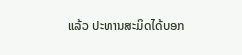ແລ້ວ ປະທານສະມິດໄດ້ບອກ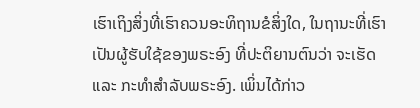ເຮົາເຖິງສິ່ງທີ່ເຮົາຄວນອະທິຖານຂໍສິ່ງໃດ, ໃນຖານະທີ່ເຮົາເປັນຜູ້ຮັບໃຊ້ຂອງພຣະອົງ ທີ່ປະຕິຍານຕົນວ່າ ຈະເຮັດ ແລະ ກະທຳສຳລັບພຣະອົງ. ເພິ່ນໄດ້ກ່າວ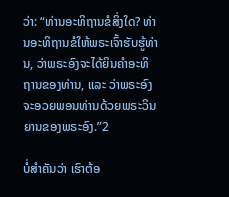ວ່າ: “ທ່ານອະທິຖານຂໍສິ່ງໃດ? ທ່ານອະທິຖານຂໍໃຫ້ພຣະເຈົ້າຮັບຮູ້ທ່ານ, ວ່າພຣະອົງຈະໄດ້ຍິນຄຳອະທິຖານຂອງທ່ານ, ແລະ ວ່າພຣະອົງຈະອວຍພອນທ່ານດ້ວຍພຣະວິນຍານຂອງພຣະອົງ.”2

ບໍ່ສຳຄັນວ່າ ເຮົາຕ້ອ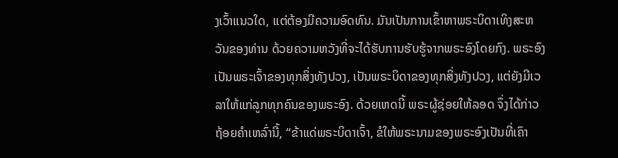ງເວົ້າແນວໃດ, ແຕ່ຕ້ອງມີຄວາມອົດທົນ. ມັນເປັນການເຂົ້າຫາພຣະບິດາເທິງສະຫວັນຂອງທ່ານ ດ້ວຍຄວາມຫວັງທີ່ຈະໄດ້ຮັບການຮັບຮູ້ຈາກພຣະອົງໂດຍກົງ. ພຣະອົງເປັນພຣະເຈົ້າຂອງທຸກສິ່ງທັງປວງ, ເປັນພຣະບິດາຂອງທຸກສິ່ງທັງປວງ, ແຕ່ຍັງມີເວລາໃຫ້ແກ່ລູກທຸກຄົນຂອງພຣະອົງ. ດ້ວຍເຫດນີ້ ພຣະຜູ້ຊ່ອຍໃຫ້ລອດ ຈຶ່ງໄດ້ກ່າວຖ້ອຍຄຳເຫລົ່ານີ້, “ຂ້າແດ່ພຣະບິດາເຈົ້າ, ຂໍໃຫ້ພຣະນາມຂອງພຣະອົງເປັນທີ່ເຄົາ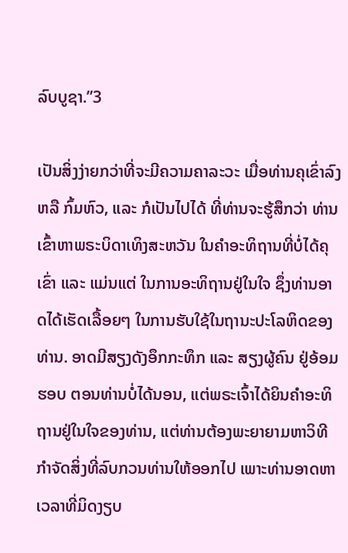ລົບບູຊາ.”3

ເປັນສິ່ງງ່າຍກວ່າທີ່ຈະມີຄວາມຄາລະວະ ເມື່ອທ່ານຄຸເຂົ່າລົງ ຫລື ກົ້ມຫົວ, ແລະ ກໍເປັນໄປໄດ້ ທີ່ທ່ານຈະຮູ້ສຶກວ່າ ທ່ານເຂົ້າຫາພຣະບິດາເທິງສະຫວັນ ໃນຄຳອະທິຖານທີ່ບໍ່ໄດ້ຄຸເຂົ່າ ແລະ ແມ່ນແຕ່ ໃນການອະທິຖານຢູ່ໃນໃຈ ຊຶ່ງທ່ານອາດໄດ້ເຮັດເລື້ອຍໆ ໃນການຮັບໃຊ້ໃນຖານະປະໂລຫິດຂອງທ່ານ. ອາດມີສຽງດັງອຶກກະທຶກ ແລະ ສຽງຜູ້ຄົນ ຢູ່ອ້ອມຮອບ ຕອນທ່ານບໍ່ໄດ້ນອນ, ແຕ່ພຣະເຈົ້າໄດ້ຍິນຄຳອະທິຖານຢູ່ໃນໃຈຂອງທ່ານ, ແຕ່ທ່ານຕ້ອງພະຍາຍາມຫາວິທີກຳຈັດສິ່ງທີ່ລົບກວນທ່ານໃຫ້ອອກໄປ ເພາະທ່ານອາດຫາເວລາທີ່ມິດງຽບ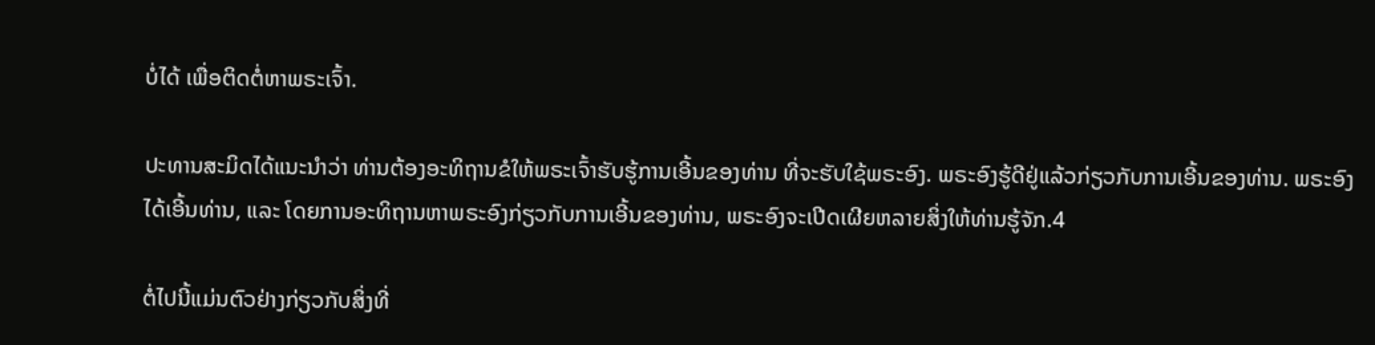ບໍ່ໄດ້ ເພື່ອຕິດຕໍ່ຫາພຣະເຈົ້າ.

ປະທານສະມິດໄດ້ແນະນຳວ່າ ທ່ານຕ້ອງອະທິຖານຂໍໃຫ້ພຣະເຈົ້າຮັບຮູ້ການເອີ້ນຂອງທ່ານ ທີ່ຈະຮັບໃຊ້ພຣະອົງ. ພຣະອົງຮູ້ດີຢູ່ແລ້ວກ່ຽວກັບການເອີ້ນຂອງທ່ານ. ພຣະອົງໄດ້ເອີ້ນທ່ານ, ແລະ ໂດຍການອະທິຖານຫາພຣະອົງກ່ຽວກັບການເອີ້ນຂອງທ່ານ, ພຣະອົງຈະເປີດເຜີຍຫລາຍສິ່ງໃຫ້ທ່ານຮູ້ຈັກ.4

ຕໍ່ໄປນີ້ແມ່ນຕົວຢ່າງກ່ຽວກັບສິ່ງທີ່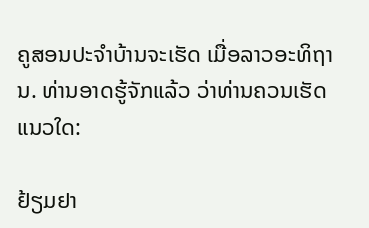ຄູສອນປະຈຳບ້ານຈະເຮັດ ເມື່ອລາວອະທິຖານ. ທ່ານອາດຮູ້ຈັກແລ້ວ ວ່າທ່ານຄວນເຮັດແນວໃດ:

ຢ້ຽມຢາ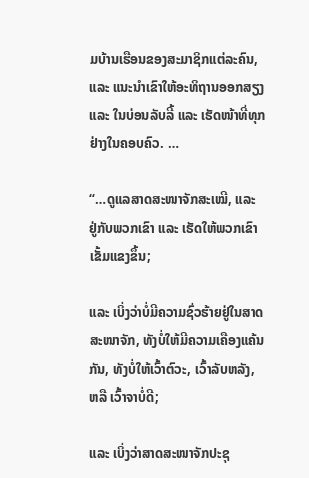ມບ້ານເຮືອນຂອງສະມາຊິກແຕ່ລະຄົນ, ແລະ ແນະນຳເຂົາໃຫ້ອະທິຖານອອກສຽງ ແລະ ໃນບ່ອນລັບລີ້ ແລະ ເຮັດໜ້າທີ່ທຸກຢ່າງໃນຄອບຄົວ. …

“…ດູແລສາດສະໜາຈັກສະເໝີ, ແລະ ຢູ່ກັບພວກເຂົາ ແລະ ເຮັດໃຫ້ພວກເຂົາເຂັ້ມແຂງຂຶ້ນ;

ແລະ ເບິ່ງວ່າບໍ່ມີຄວາມຊົ່ວຮ້າຍຢູ່ໃນສາດສະໜາຈັກ, ທັງບໍ່ໃຫ້ມີຄວາມເຄືອງແຄ້ນກັນ, ທັງບໍ່ໃຫ້ເວົ້າຕົວະ, ເວົ້າລັບຫລັງ, ຫລື ເວົ້າຈາບໍ່ດີ;

ແລະ ເບິ່ງວ່າສາດສະໜາຈັກປະຊຸ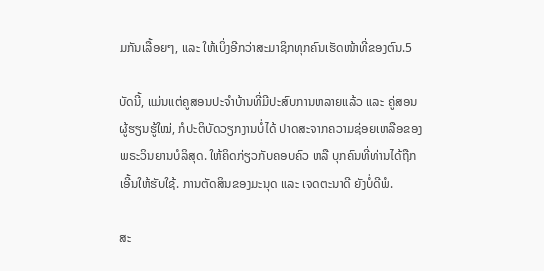ມກັນເລື້ອຍໆ, ແລະ ໃຫ້ເບິ່ງອີກວ່າສະມາຊິກທຸກຄົນເຮັດໜ້າທີ່ຂອງຕົນ.5

ບັດນີ້, ແມ່ນແຕ່ຄູສອນປະຈຳບ້ານທີ່ມີປະສົບການຫລາຍແລ້ວ ແລະ ຄູ່ສອນຜູ້ຮຽນຮູ້ໃໝ່, ກໍປະຕິບັດວຽກງານບໍ່ໄດ້ ປາດສະຈາກຄວາມຊ່ອຍເຫລືອຂອງພຣະວິນຍານບໍລິສຸດ. ໃຫ້ຄິດກ່ຽວກັບຄອບຄົວ ຫລື ບຸກຄົນທີ່ທ່ານໄດ້ຖືກເອີ້ນໃຫ້ຮັບໃຊ້. ການຕັດສິນຂອງມະນຸດ ແລະ ເຈດຕະນາດີ ຍັງບໍ່ດີພໍ.

ສະ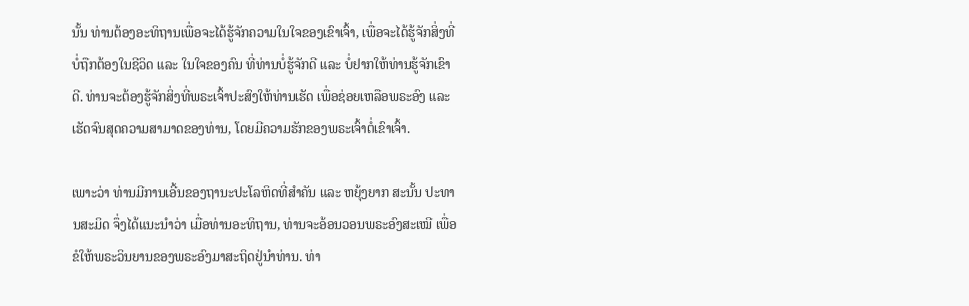ນັ້ນ ທ່ານຕ້ອງອະທິຖານເພື່ອຈະໄດ້ຮູ້ຈັກຄວາມໃນໃຈຂອງເຂົາເຈົ້າ, ເພື່ອຈະໄດ້ຮູ້ຈັກສິ່ງທີ່ບໍ່ຖືກຕ້ອງໃນຊີວິດ ແລະ ໃນໃຈຂອງຄົນ ທີ່ທ່ານບໍ່ຮູ້ຈັກດີ ແລະ ບໍ່ຢາກໃຫ້ທ່ານຮູ້ຈັກເຂົາດີ. ທ່ານຈະຕ້ອງຮູ້ຈັກສິ່ງທີ່ພຣະເຈົ້າປະສົງໃຫ້ທ່ານເຮັດ ເພື່ອຊ່ອຍເຫລືອພຣະອົງ ແລະ ເຮັດຈົນສຸດຄວາມສາມາດຂອງທ່ານ, ໂດຍມີຄວາມຮັກຂອງພຣະເຈົ້າຕໍ່ເຂົາເຈົ້າ.

ເພາະວ່າ ທ່ານມີການເອີ້ນຂອງຖານະປະໂລຫິດທີ່ສຳຄັນ ແລະ ຫຍຸ້ງຍາກ ສະນັ້ນ ປະທານສະມິດ ຈຶ່ງໄດ້ແນະນຳວ່າ ເມື່ອທ່ານອະທິຖານ, ທ່ານຈະອ້ອນວອນພຣະອົງສະເໝີ ເພື່ອຂໍໃຫ້ພຣະວິນຍານຂອງພຣະອົງມາສະຖິດຢູ່ນຳທ່ານ. ທ່າ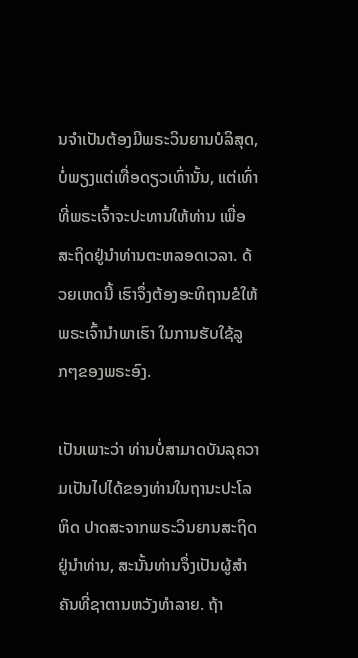ນຈຳເປັນຕ້ອງມີພຣະວິນຍານບໍລິສຸດ, ບໍ່ພຽງແຕ່ເທື່ອດຽວເທົ່ານັ້ນ, ແຕ່ເທົ່າທີ່ພຣະເຈົ້າຈະປະທານໃຫ້ທ່ານ ເພື່ອສະຖິດຢູ່ນຳທ່ານຕະຫລອດເວລາ. ດ້ວຍເຫດນີ້ ເຮົາຈຶ່ງຕ້ອງອະທິຖານຂໍໃຫ້ພຣະເຈົ້ານຳພາເຮົາ ໃນການຮັບໃຊ້ລູກໆຂອງພຣະອົງ.

ເປັນເພາະວ່າ ທ່ານບໍ່ສາມາດບັນລຸຄວາມເປັນໄປໄດ້ຂອງທ່ານໃນຖານະປະໂລຫິດ ປາດສະຈາກພຣະວິນຍານສະຖິດຢູ່ນຳທ່ານ, ສະນັ້ນທ່ານຈຶ່ງເປັນຜູ້ສຳຄັນທີ່ຊາຕານຫວັງທຳລາຍ. ຖ້າ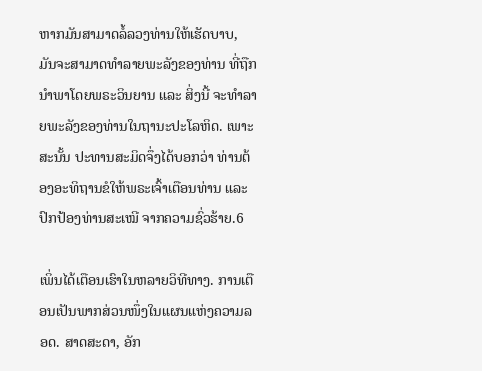ຫາກມັນສາມາດລໍ້ລວງທ່ານໃຫ້ເຮັດບາບ, ມັນຈະສາມາດທຳລາຍພະລັງຂອງທ່ານ ທີ່ຖືກນຳພາໂດຍພຣະວິນຍານ ແລະ ສິ່ງນີ້ ຈະທຳລາຍພະລັງຂອງທ່ານໃນຖານະປະໂລຫິດ. ເພາະສະນັ້ນ ປະທານສະມິດຈຶ່ງໄດ້ບອກວ່າ ທ່ານຕ້ອງອະທິຖານຂໍໃຫ້ພຣະເຈົ້າເຕືອນທ່ານ ແລະ ປົກປ້ອງທ່ານສະເໝີ ຈາກຄວາມຊົ່ວຮ້າຍ.6

ເພິ່ນໄດ້ເຕືອນເຮົາໃນຫລາຍວິທີທາງ. ການເຕືອນເປັນພາກສ່ວນໜຶ່ງໃນແຜນແຫ່ງຄວາມລອດ. ສາດສະດາ, ອັກ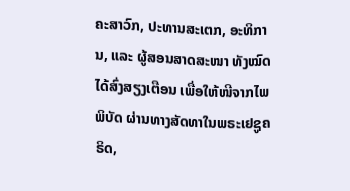ຄະສາວົກ, ປະທານສະເຕກ, ອະທິການ, ແລະ ຜູ້ສອນສາດສະໜາ ທັງໝົດໄດ້ສົ່ງສຽງເຕືອນ ເພື່ອໃຫ້ໜີຈາກໄພພິບັດ ຜ່ານທາງສັດທາໃນພຣະເຢຊູຄຣິດ,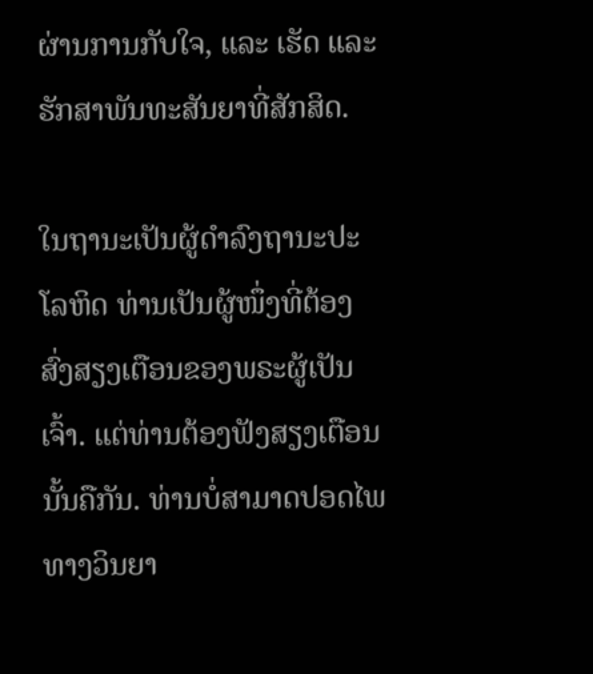ຜ່ານການກັບໃຈ, ແລະ ເຮັດ ແລະ ຮັກສາພັນທະສັນຍາທີ່ສັກສິດ.

ໃນຖານະເປັນຜູ້ດຳລົງຖານະປະໂລຫິດ ທ່ານເປັນຜູ້ໜຶ່ງທີ່ຕ້ອງສົ່ງສຽງເຕືອນຂອງພຣະຜູ້ເປັນເຈົ້າ. ແຕ່ທ່ານຕ້ອງຟັງສຽງເຕືອນນັ້ນຄືກັນ. ທ່ານບໍ່ສາມາດປອດໄພທາງວິນຍາ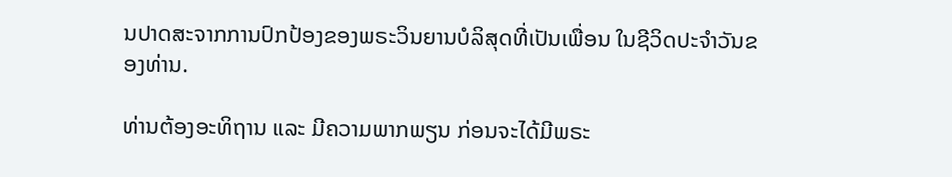ນປາດສະຈາກການປົກປ້ອງຂອງພຣະວິນຍານບໍລິສຸດທີ່ເປັນເພື່ອນ ໃນຊີວິດປະຈຳວັນຂອງທ່ານ.

ທ່ານຕ້ອງອະທິຖານ ແລະ ມີຄວາມພາກພຽນ ກ່ອນຈະໄດ້ມີພຣະ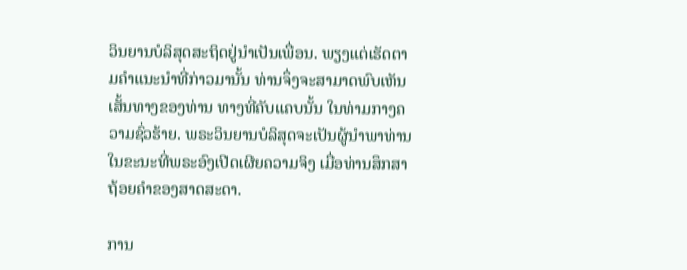ວິນຍານບໍລິສຸດສະຖິດຢູ່ນຳເປັນເພື່ອນ. ພຽງແຕ່ເຮັດຕາມຄຳແນະນຳທີ່ກ່າວມານັ້ນ ທ່ານຈຶ່ງຈະສາມາດພົບເຫັນເສັ້ນທາງຂອງທ່ານ ທາງທີ່ຄັບແຄບນັ້ນ ໃນທ່າມກາງຄວາມຊົ່ວຮ້າຍ. ພຣະວິນຍານບໍລິສຸດຈະເປັນຜູ້ນຳພາທ່ານ ໃນຂະນະທີ່ພຣະອົງເປີດເຜີຍຄວາມຈິງ ເມື່ອທ່ານສຶກສາຖ້ອຍຄຳຂອງສາດສະດາ.

ການ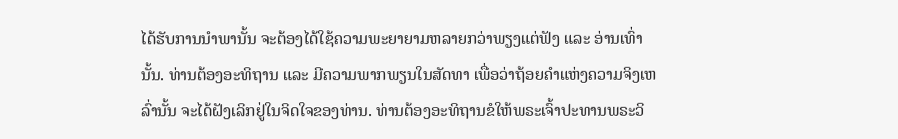ໄດ້ຮັບການນຳພານັ້ນ ຈະຕ້ອງໄດ້ໃຊ້ຄວາມພະຍາຍາມຫລາຍກວ່າພຽງແຕ່ຟັງ ແລະ ອ່ານເທົ່ານັ້ນ. ທ່ານຕ້ອງອະທິຖານ ແລະ ມີຄວາມພາກພຽນໃນສັດທາ ເພື່ອວ່າຖ້ອຍຄຳແຫ່ງຄວາມຈິງເຫລົ່ານັ້ນ ຈະໄດ້ຝັງເລິກຢູ່ໃນຈິດໃຈຂອງທ່ານ. ທ່ານຕ້ອງອະທິຖານຂໍໃຫ້ພຣະເຈົ້າປະທານພຣະວິ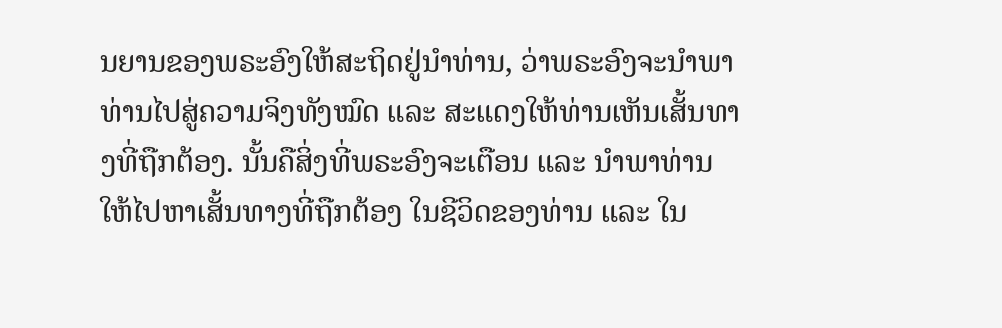ນຍານຂອງພຣະອົງໃຫ້ສະຖິດຢູ່ນຳທ່ານ, ວ່າພຣະອົງຈະນຳພາທ່ານໄປສູ່ຄວາມຈິງທັງໝົດ ແລະ ສະແດງໃຫ້ທ່ານເຫັນເສັ້ນທາງທີ່ຖືກຕ້ອງ. ນັ້ນຄືສິ່ງທີ່ພຣະອົງຈະເຕືອນ ແລະ ນຳພາທ່ານ ໃຫ້ໄປຫາເສັ້ນທາງທີ່ຖືກຕ້ອງ ໃນຊີວິດຂອງທ່ານ ແລະ ໃນ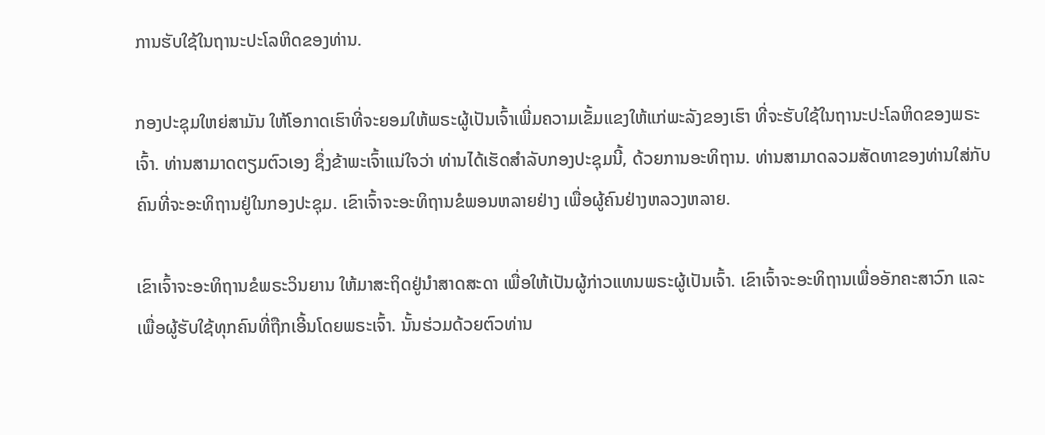ການຮັບໃຊ້ໃນຖານະປະໂລຫິດຂອງທ່ານ.

ກອງປະຊຸມໃຫຍ່ສາມັນ ໃຫ້ໂອກາດເຮົາທີ່ຈະຍອມໃຫ້ພຣະຜູ້ເປັນເຈົ້າເພີ່ມຄວາມເຂັ້ມແຂງໃຫ້ແກ່ພະລັງຂອງເຮົາ ທີ່ຈະຮັບໃຊ້ໃນຖານະປະໂລຫິດຂອງພຣະເຈົ້າ. ທ່ານສາມາດຕຽມຕົວເອງ ຊຶ່ງຂ້າພະເຈົ້າແນ່ໃຈວ່າ ທ່ານໄດ້ເຮັດສຳລັບກອງປະຊຸມນີ້, ດ້ວຍການອະທິຖານ. ທ່ານສາມາດລວມສັດທາຂອງທ່ານໃສ່ກັບຄົນທີ່ຈະອະທິຖານຢູ່ໃນກອງປະຊຸມ. ເຂົາເຈົ້າຈະອະທິຖານຂໍພອນຫລາຍຢ່າງ ເພື່ອຜູ້ຄົນຢ່າງຫລວງຫລາຍ.

ເຂົາເຈົ້າຈະອະທິຖານຂໍພຣະວິນຍານ ໃຫ້ມາສະຖິດຢູ່ນຳສາດສະດາ ເພື່ອໃຫ້ເປັນຜູ້ກ່າວແທນພຣະຜູ້ເປັນເຈົ້າ. ເຂົາເຈົ້າຈະອະທິຖານເພື່ອອັກຄະສາວົກ ແລະ ເພື່ອຜູ້ຮັບໃຊ້ທຸກຄົນທີ່ຖືກເອີ້ນໂດຍພຣະເຈົ້າ. ນັ້ນຮ່ວມດ້ວຍຕົວທ່ານ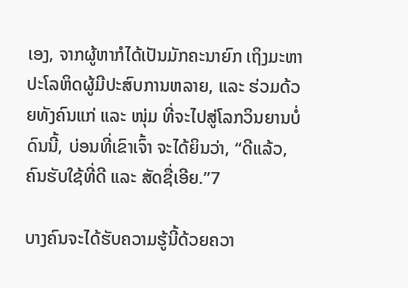ເອງ, ຈາກຜູ້ຫາກໍໄດ້ເປັນມັກຄະນາຍົກ ເຖິງມະຫາປະໂລຫິດຜູ້ມີປະສົບການຫລາຍ, ແລະ ຮ່ວມດ້ວຍທັງຄົນແກ່ ແລະ ໜຸ່ມ ທີ່ຈະໄປສູ່ໂລກວິນຍານບໍ່ດົນນີ້, ບ່ອນທີ່ເຂົາເຈົ້າ ຈະໄດ້ຍິນວ່າ, “ດີແລ້ວ, ຄົນຮັບໃຊ້ທີ່ດີ ແລະ ສັດຊື່ເອີຍ.”7

ບາງຄົນຈະໄດ້ຮັບຄວາມຮູ້ນີ້ດ້ວຍຄວາ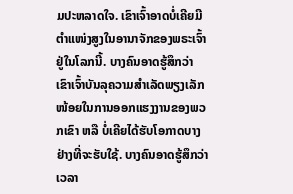ມປະຫລາດໃຈ. ເຂົາເຈົ້າອາດບໍ່ເຄີຍມີຕຳແໜ່ງສູງໃນອານາຈັກຂອງພຣະເຈົ້າຢູ່ໃນໂລກນີ້. ບາງຄົນອາດຮູ້ສຶກວ່າ ເຂົາເຈົ້າບັນລຸຄວາມສຳເລັດພຽງເລັກໜ້ອຍໃນການອອກແຮງງານຂອງພວກເຂົາ ຫລື ບໍ່ເຄີຍໄດ້ຮັບໂອກາດບາງຢ່າງທີ່ຈະຮັບໃຊ້. ບາງຄົນອາດຮູ້ສຶກວ່າ ເວລາ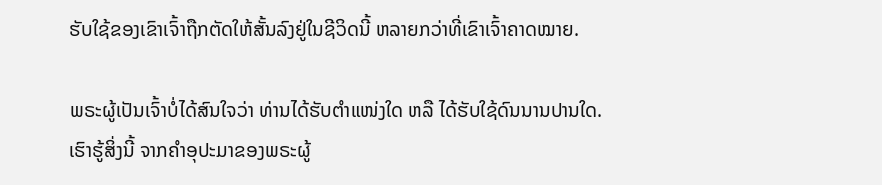ຮັບໃຊ້ຂອງເຂົາເຈົ້າຖືກຕັດໃຫ້ສັ້ນລົງຢູ່ໃນຊີວິດນີ້ ຫລາຍກວ່າທີ່ເຂົາເຈົ້າຄາດໝາຍ.

ພຣະຜູ້ເປັນເຈົ້າບໍ່ໄດ້ສົນໃຈວ່າ ທ່ານໄດ້ຮັບຕຳແໜ່ງໃດ ຫລື ໄດ້ຮັບໃຊ້ດົນນານປານໃດ. ເຮົາຮູ້ສິ່ງນີ້ ຈາກຄຳອຸປະມາຂອງພຣະຜູ້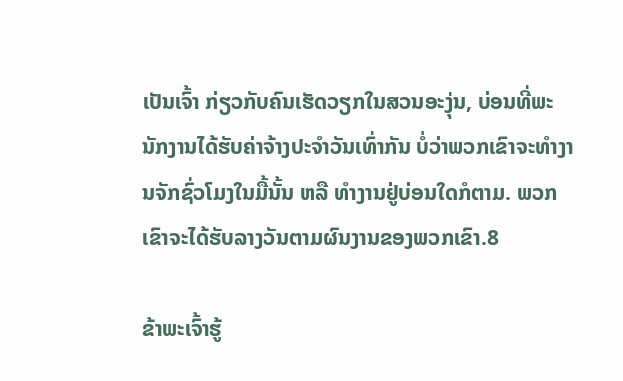ເປັນເຈົ້າ ກ່ຽວກັບຄົນເຮັດວຽກໃນສວນອະງຸ່ນ, ບ່ອນທີ່ພະນັກງານໄດ້ຮັບຄ່າຈ້າງປະຈຳວັນເທົ່າກັນ ບໍ່ວ່າພວກເຂົາຈະທຳງານຈັກຊົ່ວໂມງໃນມື້ນັ້ນ ຫລື ທຳງານຢູ່ບ່ອນໃດກໍຕາມ. ພວກເຂົາຈະໄດ້ຮັບລາງວັນຕາມຜົນງານຂອງພວກເຂົາ.8

ຂ້າພະເຈົ້າຮູ້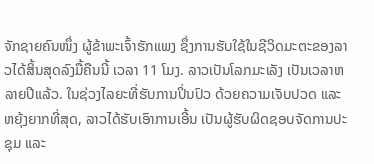ຈັກຊາຍຄົນໜຶ່ງ ຜູ້ຂ້າພະເຈົ້າຮັກແພງ ຊຶ່ງການຮັບໃຊ້ໃນຊີວິດມະຕະຂອງລາວໄດ້ສິ້ນສຸດລົງມື້ຄືນນີ້ ເວລາ 11 ໂມງ. ລາວເປັນໂລກມະເລັງ ເປັນເວລາຫລາຍປີແລ້ວ. ໃນຊ່ວງໄລຍະທີ່ຮັບການປິ່ນປົວ ດ້ວຍຄວາມເຈັບປວດ ແລະ ຫຍຸ້ງຍາກທີ່ສຸດ, ລາວໄດ້ຮັບເອົາການເອີ້ນ ເປັນຜູ້ຮັບຜິດຊອບຈັດການປະຊຸມ ແລະ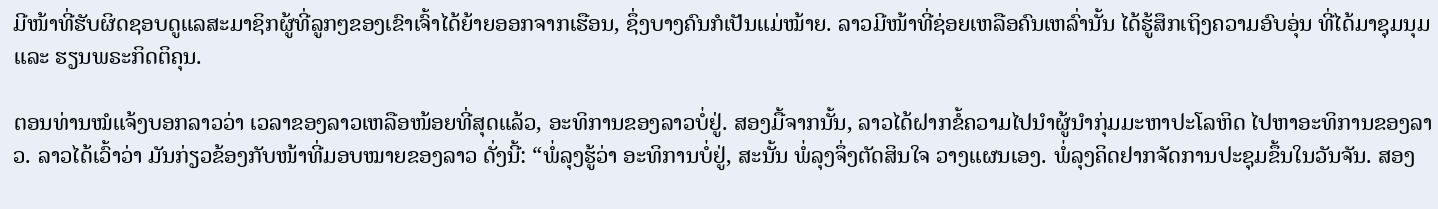ມີໜ້າທີ່ຮັບຜິດຊອບດູແລສະມາຊິກຜູ້ທີ່ລູກໆຂອງເຂົາເຈົ້າໄດ້ຍ້າຍອອກຈາກເຮືອນ, ຊຶ່ງບາງຄົນກໍເປັນແມ່ໝ້າຍ. ລາວມີໜ້າທີ່ຊ່ອຍເຫລືອຄົນເຫລົ່ານັ້ນ ໄດ້ຮູ້ສຶກເຖິງຄວາມອົບອຸ່ນ ທີ່ໄດ້ມາຊຸມນຸມ ແລະ ຮຽນພຣະກິດຕິຄຸນ.

ຕອນທ່ານໝໍແຈ້ງບອກລາວວ່າ ເວລາຂອງລາວເຫລືອໜ້ອຍທີ່ສຸດແລ້ວ, ອະທິການຂອງລາວບໍ່ຢູ່. ສອງມື້ຈາກນັ້ນ, ລາວໄດ້ຝາກຂໍ້ຄວາມໄປນຳຜູ້ນຳກຸ່ມມະຫາປະໂລຫິດ ໄປຫາອະທິການຂອງລາວ. ລາວໄດ້ເວົ້າວ່າ ມັນກ່ຽວຂ້ອງກັບໜ້າທີ່ມອບໝາຍຂອງລາວ ດັ່ງນີ້: “ພໍ່ລຸງຮູ້ວ່າ ອະທິການບໍ່ຢູ່, ສະນັ້ນ ພໍ່ລຸງຈຶ່ງຕັດສິນໃຈ ວາງແຜນເອງ. ພໍ່ລຸງຄິດຢາກຈັດການປະຊຸມຂຶ້ນໃນວັນຈັນ. ສອງ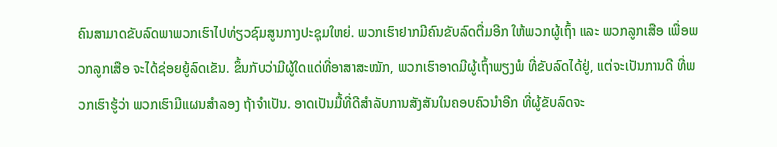ຄົນສາມາດຂັບລົດພາພວກເຮົາໄປທ່ຽວຊົມສູນກາງປະຊຸມໃຫຍ່. ພວກເຮົາຢາກມີຄົນຂັບລົດຕື່ມອີກ ໃຫ້ພວກຜູ້ເຖົ້າ ແລະ ພວກລູກເສືອ ເພື່ອພວກລູກເສືອ ຈະໄດ້ຊ່ອຍຍູ້ລົດເຂັນ. ຂຶ້ນກັບວ່າມີຜູ້ໃດແດ່ທີ່ອາສາສະໝັກ, ພວກເຮົາອາດມີຜູ້ເຖົ້າພຽງພໍ ທີ່ຂັບລົດໄດ້ຢູ່, ແຕ່ຈະເປັນການດີ ທີ່ພວກເຮົາຮູ້ວ່າ ພວກເຮົາມີແຜນສຳລອງ ຖ້າຈຳເປັນ. ອາດເປັນມື້ທີ່ດີສຳລັບການສັງສັນໃນຄອບຄົວນຳອີກ ທີ່ຜູ້ຂັບລົດຈະ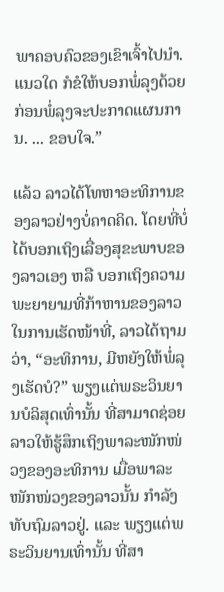ພາຄອບຄົວຂອງເຂົາເຈົ້າໄປນຳ. ແນວໃດ ກໍຂໍໃຫ້ບອກພໍ່ລຸງດ້ວຍ ກ່ອນພໍ່ລຸງຈະປະກາດແຜນການ. ... ຂອບໃຈ.”

ແລ້ວ ລາວໄດ້ໂທຫາອະທິການຂອງລາວຢ່າງບໍ່ຄາດຄິດ. ໂດຍທີ່ບໍ່ໄດ້ບອກເຖິງເລື່ອງສຸຂະພາບຂອງລາວເອງ ຫລື ບອກເຖິງຄວາມພະຍາຍາມທີ່ກ້າຫານຂອງລາວໃນການເຮັດໜ້າທີ່, ລາວໄດ້ຖາມວ່າ, “ອະທິການ, ມີຫຍັງໃຫ້ພໍ່ລຸງເຮັດບໍ?” ພຽງແຕ່ພຣະວິນຍານບໍລິສຸດເທົ່ານັ້ນ ທີ່ສາມາດຊ່ອຍລາວໃຫ້ຮູ້ສຶກເຖິງພາລະໜັກໜ່ວງຂອງອະທິການ ເມື່ອພາລະໜັກໜ່ວງຂອງລາວນັ້ນ ກຳລັງທັບຖົມລາວຢູ່. ແລະ ພຽງແຕ່ພຣະວິນຍານເທົ່ານັ້ນ ທີ່ສາ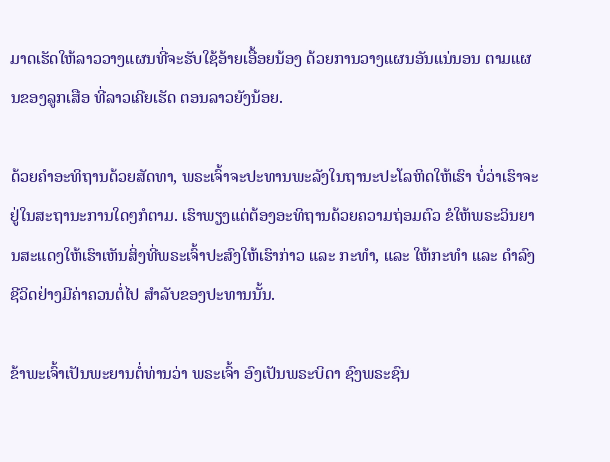ມາດເຮັດໃຫ້ລາວວາງແຜນທີ່ຈະຮັບໃຊ້ອ້າຍເອື້ອຍນ້ອງ ດ້ວຍການວາງແຜນອັນແນ່ນອນ ຕາມແຜນຂອງລູກເສືອ ທີ່ລາວເຄີຍເຮັດ ຕອນລາວຍັງນ້ອຍ.

ດ້ວຍຄຳອະທິຖານດ້ວຍສັດທາ, ພຣະເຈົ້າຈະປະທານພະລັງໃນຖານະປະໂລຫິດໃຫ້ເຮົາ ບໍ່ວ່າເຮົາຈະຢູ່ໃນສະຖານະການໃດໆກໍຕາມ. ເຮົາພຽງແຕ່ຕ້ອງອະທິຖານດ້ວຍຄວາມຖ່ອມຕົວ ຂໍໃຫ້ພຣະວິນຍານສະແດງໃຫ້ເຮົາເຫັນສິ່ງທີ່ພຣະເຈົ້າປະສົງໃຫ້ເຮົາກ່າວ ແລະ ກະທຳ, ແລະ ໃຫ້ກະທຳ ແລະ ດຳລົງຊີວິດຢ່າງມີຄ່າຄວນຕໍ່ໄປ ສຳລັບຂອງປະທານນັ້ນ.

ຂ້າພະເຈົ້າເປັນພະຍານຕໍ່ທ່ານວ່າ ພຣະເຈົ້າ ອົງເປັນພຣະບິດາ ຊົງພຣະຊົນ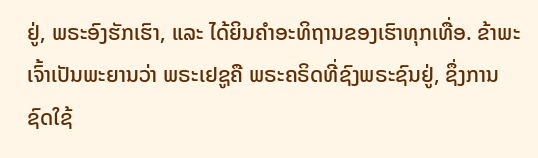ຢູ່, ພຣະອົງຮັກເຮົາ, ແລະ ໄດ້ຍິນຄຳອະທິຖານຂອງເຮົາທຸກເທື່ອ. ຂ້າພະເຈົ້າເປັນພະຍານວ່າ ພຣະເຢຊູຄື ພຣະຄຣິດທີ່ຊົງພຣະຊົນຢູ່, ຊຶ່ງການຊົດໃຊ້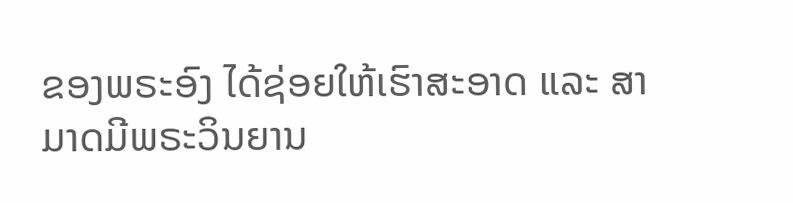ຂອງພຣະອົງ ໄດ້ຊ່ອຍໃຫ້ເຮົາສະອາດ ແລະ ສາມາດມີພຣະວິນຍານ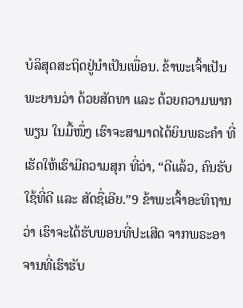ບໍລິສຸດສະຖິດຢູ່ນຳເປັນເພື່ອນ. ຂ້າພະເຈົ້າເປັນພະຍານວ່າ ດ້ວຍສັດທາ ແລະ ດ້ວຍຄວາມພາກພຽນ ໃນມື້ໜຶ່ງ ເຮົາຈະສາມາດໄດ້ຍິນພຣະຄຳ ທີ່ເຮັດໃຫ້ເຮົາມີຄວາມສຸກ ທີ່ວ່າ, “ດີແລ້ວ, ຄົນຮັບໃຊ້ທີ່ດີ ແລະ ສັດຊື່ເອີຍ.”9 ຂ້າພະເຈົ້າອະທິຖານວ່າ ເຮົາຈະໄດ້ຮັບພອນທີ່ປະເສີດ ຈາກພຣະອາຈານທີ່ເຮົາຮັບ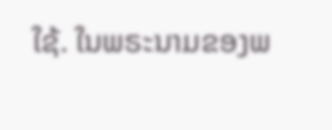ໃຊ້. ໃນພຣະນາມຂອງພ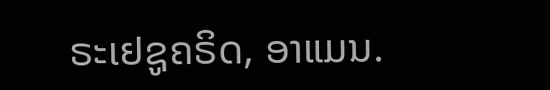ຣະເຢຊູຄຣິດ, ອາແມນ.